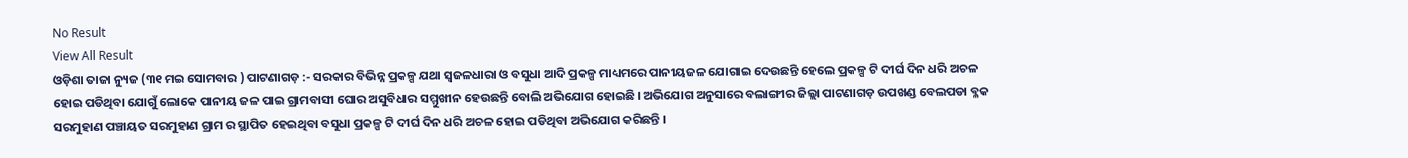No Result
View All Result
ଓଡ଼ିଶା ତାଜା ନ୍ୟୁଜ (୩୧ ମଇ ସୋମବାର ) ପାଟଣାଗଡ଼ :- ସରକାର ବିଭିନ୍ନ ପ୍ରକଳ୍ପ ଯଥା ସ୍ବଜଳଧାରା ଓ ବସୁଧା ଆଦି ପ୍ରକଳ୍ପ ମାଧ୍ୟମରେ ପାନୀୟଜଳ ଯୋଗାଇ ଦେଉଛନ୍ତି ହେଲେ ପ୍ରକଳ୍ପ ଟି ଦୀର୍ଘ ଦିନ ଧରି ଅଚଳ ହୋଇ ପଡିଥିବା ଯୋଗୁଁ ଲୋକେ ପାନୀୟ ଜଳ ପାଇ ଗ୍ରାମବାସୀ ଘୋର ଅସୁବିଧାର ସମ୍ମୁଖୀନ ହେଉଛନ୍ତି ବୋଲି ଅଭିଯୋଗ ହୋଇଛି । ଅଭିଯୋଗ ଅନୁସାରେ ବଲାଙ୍ଗୀର ଜିଲ୍ଲା ପାଟଣାଗଡ଼ ଉପଖଣ୍ଡ ବେଲପଡା ବ୍ଳକ ସରମୁହାଣ ପଞ୍ଚାୟତ ସରମୁହାଣ ଗ୍ରାମ ର ସ୍ଥାପିତ ହେଇଥିବା ବସୁଧା ପ୍ରକଳ୍ପ ଟି ଦୀର୍ଘ ଦିନ ଧରି ଅଚଳ ହୋଇ ପଡିଥିବା ଅଭିଯୋଗ କରିଛନ୍ତି ।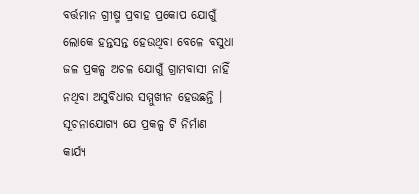ବର୍ତ୍ତମାନ ଗ୍ରୀଷ୍ମ ପ୍ରବାହ ପ୍ରକୋପ ଯୋଗୁଁ ଲୋକେ ହନ୍ତସନ୍ତ ହେଉଥିବା ବେଳେ ବସୁଧା ଜଳ ପ୍ରକଳ୍ପ ଅଚଳ ଯୋଗୁଁ ଗ୍ରାମବାସୀ ନାହିଁ ନଥିବା ଅସୁବିଧାର ସମ୍ମୁଖୀନ ହେଉଛନ୍ତି । ସୂଚନାଯୋଗ୍ୟ ଯେ ପ୍ରକଳ୍ପ ଟି ନିର୍ମାଣ କାର୍ଯ୍ୟ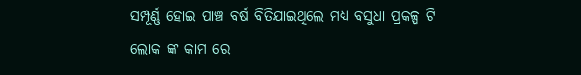ସମ୍ପୂର୍ଣ୍ଣ ହୋଇ ପାଞ୍ଚ ବର୍ଷ ବିତିଯାଇଥିଲେ ମଧ୍ୟ ବସୁଧା ପ୍ରକଳ୍ପ ଟି ଲୋକ ଙ୍କ କାମ ରେ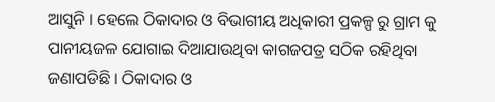ଆସୁନି । ହେଲେ ଠିକାଦାର ଓ ବିଭାଗୀୟ ଅଧିକାରୀ ପ୍ରକଳ୍ପ ରୁ ଗ୍ରାମ କୁ ପାନୀୟଜଳ ଯୋଗାଇ ଦିଆଯାଉଥିବା କାଗଜପତ୍ର ସଠିକ ରହିଥିବା ଜଣାପଡିଛି । ଠିକାଦାର ଓ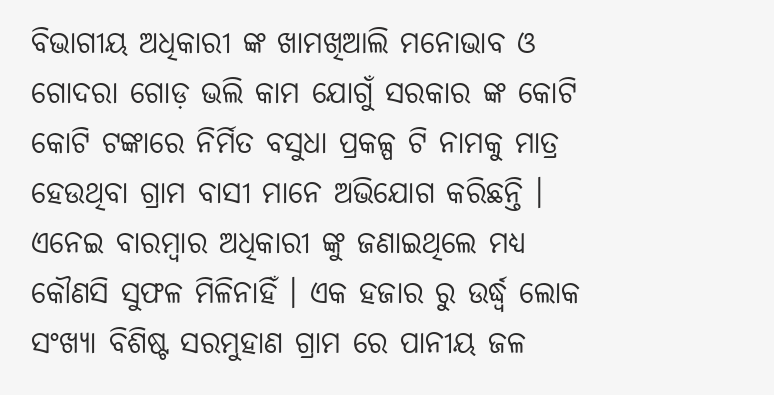ବିଭାଗୀୟ ଅଧିକାରୀ ଙ୍କ ଖାମଖିଆଲି ମନୋଭାବ ଓ ଗୋଦରା ଗୋଡ଼ ଭଲି କାମ ଯୋଗୁଁ ସରକାର ଙ୍କ କୋଟି କୋଟି ଟଙ୍କାରେ ନିର୍ମିତ ବସୁଧା ପ୍ରକଳ୍ପ ଟି ନାମକୁ ମାତ୍ର ହେଉଥିବା ଗ୍ରାମ ବାସୀ ମାନେ ଅଭିଯୋଗ କରିଛନ୍ତି ।
ଏନେଇ ବାରମ୍ବାର ଅଧିକାରୀ ଙ୍କୁ ଜଣାଇଥିଲେ ମଧ୍ୟ କୌଣସି ସୁଫଳ ମିଳିନାହିଁ । ଏକ ହଜାର ରୁ ଉର୍ଦ୍ଧ୍ବ ଲୋକ ସଂଖ୍ୟା ବିଶିଷ୍ଟ ସରମୁହାଣ ଗ୍ରାମ ରେ ପାନୀୟ ଜଳ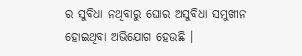ର ସୁବିଧା ନଥିବାରୁ ଘୋର ଅସୁବିଧା ସମୁଖୀନ ହୋଇଥିବା ଅଭିଯୋଗ ହେଉଛି ।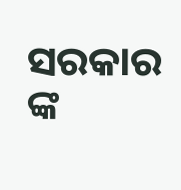ସରକାର ଙ୍କ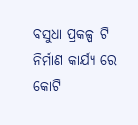ବସୁଧା ପ୍ରକଳ୍ପ ଟି ନିର୍ମାଣ କାର୍ଯ୍ୟ ରେ କୋଟି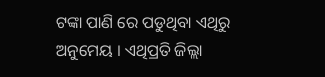ଟଙ୍କା ପାଣି ରେ ପଡୁଥିବା ଏଥିରୁ ଅନୁମେୟ । ଏଥିପ୍ରତି ଜିଲ୍ଲା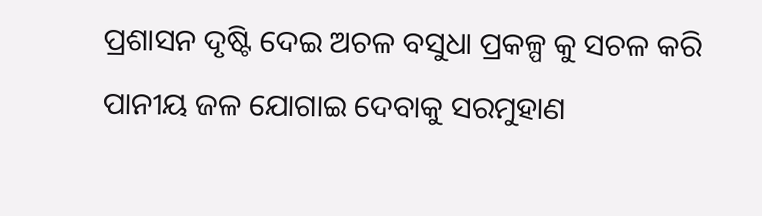ପ୍ରଶାସନ ଦୃଷ୍ଟି ଦେଇ ଅଚଳ ବସୁଧା ପ୍ରକଳ୍ପ କୁ ସଚଳ କରି ପାନୀୟ ଜଳ ଯୋଗାଇ ଦେବାକୁ ସରମୁହାଣ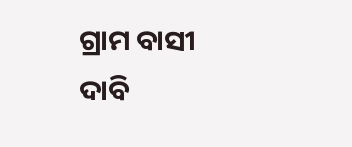ଗ୍ରାମ ବାସୀ ଦାବି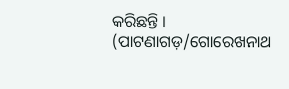କରିଛନ୍ତି । (ପାଟଣାଗଡ଼/ଗୋରେଖନାଥ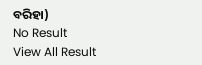ବରିହା)
No Result
View All Result